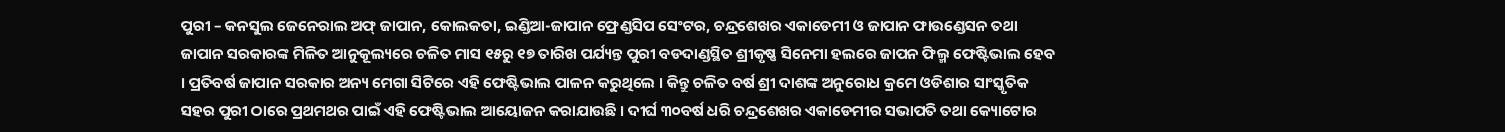ପୁରୀ – କନସୁଲ ଜେନେରାଲ ଅଫ୍ ଜାପାନ, କୋଲକତା, ଇଣ୍ଡିଆ-ଜାପାନ ଫ୍ରେଣ୍ଡସିପ ସେଂଟର, ଚନ୍ଦ୍ରଶେଖର ଏକାଡେମୀ ଓ ଜାପାନ ଫାଉଣ୍ଡେସନ ତଥା ଜାପାନ ସରକାରଙ୍କ ମିଳିତ ଆନୁକୂଲ୍ୟରେ ଚଳିତ ମାସ ୧୫ରୁ ୧୭ ତାରିଖ ପର୍ଯ୍ୟନ୍ତ ପୁରୀ ବଡଦାଣ୍ଡସ୍ଥିତ ଶ୍ରୀକୃଷ୍ଣ ସିନେମା ହଲରେ ଜାପନ ଫିଲ୍ମ ଫେଷ୍ଟିଭାଲ ହେବ । ପ୍ରତିବର୍ଷ ଜାପାନ ସରକାର ଅନ୍ୟ ମେଗା ସିଟିରେ ଏହି ଫେଷ୍ଟିଭାଲ ପାଳନ କରୁଥିଲେ । କିନ୍ତୁ ଚଳିତ ବର୍ଷ ଶ୍ରୀ ଦାଶଙ୍କ ଅନୁରୋଧ କ୍ରମେ ଓଡିଶାର ସାଂସ୍କୃତିକ ସହର ପୁରୀ ଠାରେ ପ୍ରଥମଥର ପାଇଁ ଏହି ଫେଷ୍ଟିଭାଲ ଆୟୋଜନ କରାଯାଉଛି । ଦୀର୍ଘ ୩୦ବର୍ଷ ଧରି ଚନ୍ଦ୍ରଶେଖର ଏକାଡେମୀର ସଭାପତି ତଥା କ୍ୟୋଟୋର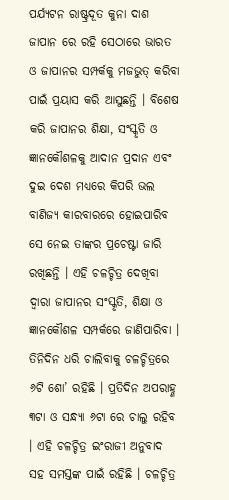ପର୍ଯ୍ୟଟନ ରାଷ୍ଟ୍ରଦୂତ କୁନା ଦାଶ ଜାପାନ ରେ ରହି ସେଠାରେ ଭାରତ ଓ ଜାପାନର ସମ୍ପର୍କକୁ ମଜଭୁତ୍ କରିବା ପାଇଁ ପ୍ରୟାସ କରି ଆସୁଛନ୍ତି । ବିଶେଷ କରି ଜାପାନର ଶିକ୍ଷା, ସଂସ୍କୃତି ଓ ଜ୍ଞାନକୌଶଳକୁ ଆଦାନ ପ୍ରଦାନ ଏବଂ ଦୁଇ ଦେଶ ମଧ୍ୟରେ କିପରି ଭଲ ବାଣିଜ୍ୟ କାରବାରରେ ହୋଇପାରିବ ସେ ନେଇ ତାଙ୍କର ପ୍ରଚେଷ୍ଟା ଜାରି ରଖିଛନ୍ତି । ଏହି ଚଳଚ୍ଚିତ୍ର ଦେଖିବା ଦ୍ୱାରା ଜାପାନର ସଂସ୍କୃତି, ଶିକ୍ଷା ଓ ଜ୍ଞାନକୌଶଳ ସମ୍ପର୍କରେ ଜାଣିପାରିବା । ତିନିଦିନ ଧରି ଚାଲିବାକୁ ଚଳଚ୍ଚିତ୍ରରେ ୬ଟି ଶୋ’ ରହିଛି । ପ୍ରତିଦିନ ଅପରାହ୍ଣ ୩ଟା ଓ ସନ୍ଧ୍ୟା ୬ଟା ରେ ଚାଲୁ ରହିବ । ଏହି ଚଳଚ୍ଚିତ୍ର ଇଂରାଜୀ ଅନୁବାଦ ସହ ସମସ୍ତଙ୍କ ପାଇଁ ରହିଛି । ଚଳଚ୍ଚିତ୍ର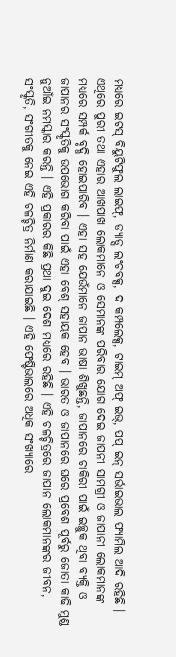ମଧ୍ୟରେ ଇଟସ୍ ବିୟୁଟିଫୁଲ ଲାଇଫ୍, ଡ୍ୟାଡ୍ସ ଲଂଚବକ୍ସ, ଦ କମ୍ପଲେକ୍ସ, ଟାଇମ୍ ଅଫ୍ ଇଭ୍, ପପ୍ ଇନ୍ ସର୍ଭାଇଭାଲ ଫ୍ୟାମିଲ ଆଦି ରହିଛି । ଏଥିରେ ପୁରୀ ତଥା ଏହାର ଆଖପାଖ ଲୋକମାନେ ଓ ସେମାନଙ୍କ ପରିବାର ଯୋଗ ଦେଇ ଜାପନୀ ସାମଗ୍ରୀ ଓ ଜାପାନୀ ଲୋକମାନଙ୍କ ମଧ୍ୟରେ ସମ୍ପର୍କ ବୃଦ୍ଧି ହୋଇପାରିବ । ଏହା ସହ ଯେଉଁମାନେ ଜାପାନ ଭାଷା ଶିଖୁଛନ୍ତି, ଜାପାନରେ ଚାକିରୀ ପାଇଁ ଇଚ୍ଛୁକ ଥିବା ବ୍ୟକ୍ତି ଓ ଜାପାନର ସଂସ୍କୃତିକୁ ଉପଭୋଗ କରିବା ପାଇଁ ଏହା ବେଶ୍ ସହାୟକ ହେବ । ଭାରତ ଓ ଜାପାନରେ ଘରେ ପ୍ରବେଶ ପୂର୍ବରୁ ଜୋତା କାଢି ମୁଣ୍ଡ ନୁଆଁଇ ନମସ୍କାର କରନ୍ତି । ଏହି ପ୍ରକାରର କିଛି ପ୍ରଥା ଦୁଇ ଦେଶ ମଧ୍ୟରେ ରହିଛି । ଏହି ଚଳଚ୍ଚିତ୍ରରେ ଜାପାନ ଲୋକମାନଙ୍କର ଜୀବନ, ସଂସ୍କୃତି, ସଂଗୀତକୁ ନେଇ ଏହି ଚଳଚ୍ଚିତ୍ର ନିର୍ମାଣ କରାଯାଇଛି । ଏହି ଫେଷ୍ଟିଭାଲରେ ଅଧିକ ସଂଖ୍ୟାରେ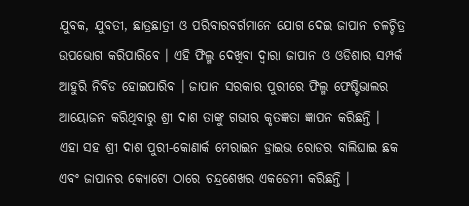ଯୁବକ, ଯୁବତୀ, ଛାତ୍ରଛାତ୍ରୀ ଓ ପରିବାରବର୍ଗମାନେ ଯୋଗ ଦେଇ ଜାପାନ ଚଳଚ୍ଚିତ୍ର ଉପଭୋଗ କରିପାରିବେ । ଏହି ଫିଲ୍ମ ଦେଖିବା ଦ୍ୱାରା ଜାପାନ ଓ ଓଡିଶାର ସମ୍ପର୍କ ଆହୁରି ନିବିଡ ହୋଇପାରିବ । ଜାପାନ ସରକାର ପୁରୀରେ ଫିଲ୍ମ ଫେଷ୍ଟିଭାଲର ଆୟୋଜନ କରିଥିବାରୁ ଶ୍ରୀ ଦାଶ ତାଙ୍କୁ ଗଭୀର କୃତଜ୍ଞତା ଜ୍ଞାପନ କରିଛନ୍ତି ।
ଏହା ସହ ଶ୍ରୀ ଦାଶ ପୁରୀ-କୋଣାର୍କ ମେରାଇନ ଡ୍ରାଇଭ ରୋଡର ବାଲିଘାଇ ଛକ ଏବଂ ଜାପାନର କ୍ୟୋଟୋ ଠାରେ ଚନ୍ଦ୍ରଶେଖର ଏକଡେମୀ କରିଛନ୍ତି ।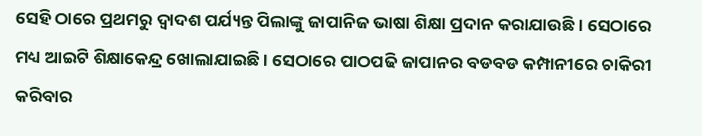ସେହି ଠାରେ ପ୍ରଥମରୁ ଦ୍ୱାଦଶ ପର୍ଯ୍ୟନ୍ତ ପିଲାଙ୍କୁ ଜାପାନିଜ ଭାଷା ଶିକ୍ଷା ପ୍ରଦାନ କରାଯାଉଛି । ସେଠାରେ ମଧ୍ୟ ଆଇଟି ଶିକ୍ଷାକେନ୍ଦ୍ର ଖୋଲାଯାଇଛି । ସେଠାରେ ପାଠପଢି ଜାପାନର ବଡବଡ କମ୍ପାନୀରେ ଚାକିରୀ କରିବାର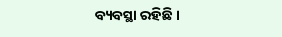ବ୍ୟବସ୍ଥା ରହିଛି ।